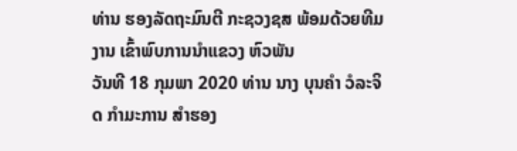ທ່ານ ຮອງລັດຖະມົນຕີ ກະຊວງຊສ ພ້ອມດ້ວຍທີມງານ ເຂົ້າພົບການນຳແຂວງ ຫົວພັນ
ວັນທີ 18 ກຸມພາ 2020 ທ່ານ ນາງ ບຸນຄຳ ວໍລະຈິດ ກຳມະການ ສຳຮອງ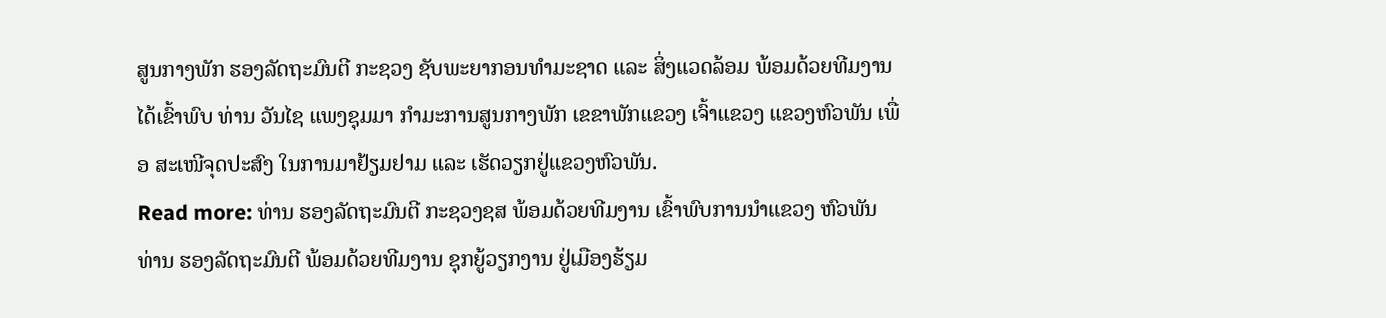ສູນກາງພັກ ຮອງລັດຖະມົນຕີ ກະຊວງ ຊັບພະຍາກອນທຳມະຊາດ ແລະ ສິ່ງແວດລ້ອມ ພ້ອມດ້ວຍທີມງານ ໄດ້ເຂົ້າພົບ ທ່ານ ວັນໄຊ ແພງຊຸມມາ ກຳມະການສູນກາງພັກ ເຂຂາພັກແຂວງ ເຈົ້າແຂວງ ແຂວງຫົວພັນ ເພື່ອ ສະເໜີຈຸດປະສົງ ໃນການມາຢ້ຽມຢາມ ແລະ ເຮັດວຽກຢູ່ແຂວງຫົວພັນ.
Read more: ທ່ານ ຮອງລັດຖະມົນຕີ ກະຊວງຊສ ພ້ອມດ້ວຍທີມງານ ເຂົ້າພົບການນຳແຂວງ ຫົວພັນ
ທ່ານ ຮອງລັດຖະມົນຕີ ພ້ອມດ້ວຍທີມງານ ຊຸກຍູ້ວຽກງານ ຢູ່ເມືອງຮ້ຽມ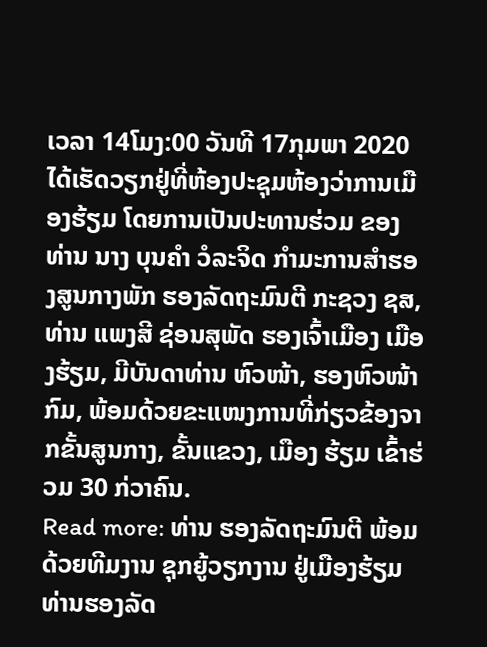ເວລາ 14ໂມງ:00 ວັນທີ 17ກຸມພາ 2020 ໄດ້ເຮັດວຽກຢູ່ທີ່ຫ້ອງປະຊຸມຫ້ອງວ່າການເມືອງຮ້ຽມ ໂດຍການເປັນປະທານຮ່ວມ ຂອງທ່ານ ນາງ ບຸນຄຳ ວໍລະຈິດ ກຳມະການສຳຮອງສູນກາງພັກ ຮອງລັດຖະມົນຕີ ກະຊວງ ຊສ, ທ່ານ ແພງສີ ຊ່ອນສຸພັດ ຮອງເຈົ້າເມືອງ ເມືອງຮ້ຽມ, ມີບັນດາທ່ານ ຫົວໜ້າ, ຮອງຫົວໜ້າກົມ, ພ້ອມດ້ວຍຂະແໜງການທີ່ກ່ຽວຂ້ອງຈາກຂັ້ນສູນກາງ, ຂັ້ນແຂວງ, ເມືອງ ຮ້ຽມ ເຂົ້າຮ່ວມ 30 ກ່ວາຄົນ.
Read more: ທ່ານ ຮອງລັດຖະມົນຕີ ພ້ອມດ້ວຍທີມງານ ຊຸກຍູ້ວຽກງານ ຢູ່ເມືອງຮ້ຽມ
ທ່ານຮອງລັດ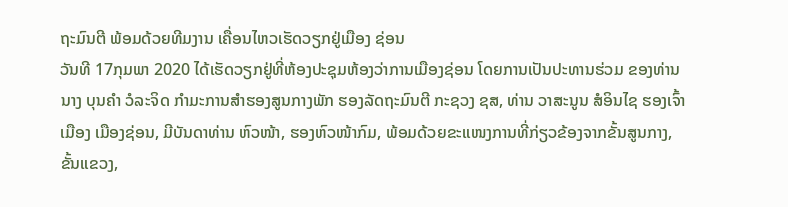ຖະມົນຕີ ພ້ອມດ້ວຍທີມງານ ເຄື່ອນໄຫວເຮັດວຽກຢູ່ເມືອງ ຊ່ອນ
ວັນທີ 17ກຸມພາ 2020 ໄດ້ເຮັດວຽກຢູ່ທີ່ຫ້ອງປະຊຸມຫ້ອງວ່າການເມືອງຊ່ອນ ໂດຍການເປັນປະທານຮ່ວມ ຂອງທ່ານ ນາງ ບຸນຄຳ ວໍລະຈິດ ກຳມະການສຳຮອງສູນກາງພັກ ຮອງລັດຖະມົນຕີ ກະຊວງ ຊສ, ທ່ານ ວາສະນູນ ສໍອິນໄຊ ຮອງເຈົ້າເມືອງ ເມືອງຊ່ອນ, ມີບັນດາທ່ານ ຫົວໜ້າ, ຮອງຫົວໜ້າກົມ, ພ້ອມດ້ວຍຂະແໜງການທີ່ກ່ຽວຂ້ອງຈາກຂັ້ນສູນກາງ, ຂັ້ນແຂວງ,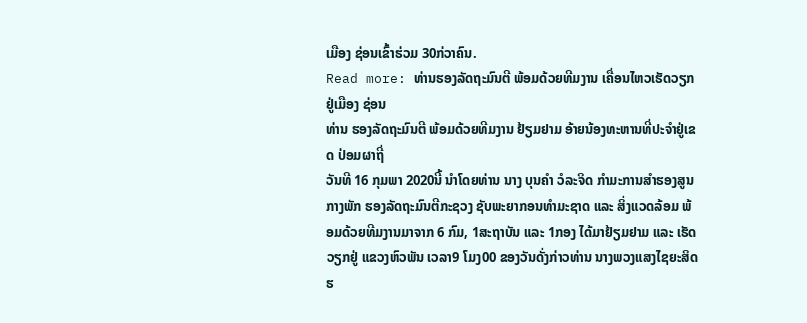ເມືອງ ຊ່ອນເຂົ້າຮ່ວມ 30ກ່ວາຄົນ.
Read more: ທ່ານຮອງລັດຖະມົນຕີ ພ້ອມດ້ວຍທີມງານ ເຄື່ອນໄຫວເຮັດວຽກຢູ່ເມືອງ ຊ່ອນ
ທ່ານ ຮອງລັດຖະມົນຕີ ພ້ອມດ້ວຍທີມງານ ຢ້ຽມຢາມ ອ້າຍນ້ອງທະຫານທີ່ປະຈຳຢູ່ເຂດ ປ່ອມຜາຖີ່
ວັນທີ 16 ກຸມພາ 2020ນີ້ ນຳໂດຍທ່ານ ນາງ ບຸນຄໍາ ວໍລະຈິດ ກຳມະການສຳຮອງສູນກາງພັກ ຮອງລັດຖະມົນຕີກະຊວງ ຊັບພະຍາກອນທຳມະຊາດ ແລະ ສິ່ງແວດລ້ອມ ພ້ອມດ້ວຍທີມງານມາຈາກ 6 ກົມ, 1ສະຖາບັນ ແລະ 1ກອງ ໄດ້ມາຢ້ຽມຢາມ ແລະ ເຮັດວຽກຢູ່ ແຂວງຫົວພັນ ເວລາ9 ໂມງ00 ຂອງວັນດັ່ງກ່າວທ່ານ ນາງພວງແສງໄຊຍະສິດ ຮ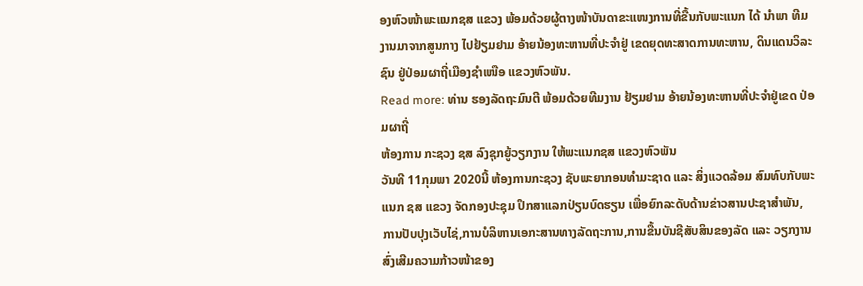ອງຫົວໜ້າພະແນກຊສ ແຂວງ ພ້ອມດ້ວຍຜູ້ຕາງໜ້າບັນດາຂະແໜງການທີ່ຂື້ນກັບພະແນກ ໄດ້ ນຳພາ ທີມງານມາຈາກສູນກາງ ໄປຢ້ຽມຢາມ ອ້າຍນ້ອງທະຫານທີ່ປະຈຳຢູ່ ເຂດຍຸດທະສາດການທະຫານ, ດິນແດນວິລະຊົນ ຢູ່ປ່ອມຜາຖີ່ເມືອງຊໍາເໜືອ ແຂວງຫົວພັນ.
Read more: ທ່ານ ຮອງລັດຖະມົນຕີ ພ້ອມດ້ວຍທີມງານ ຢ້ຽມຢາມ ອ້າຍນ້ອງທະຫານທີ່ປະຈຳຢູ່ເຂດ ປ່ອມຜາຖີ່
ຫ້ອງການ ກະຊວງ ຊສ ລົງຊຸກຍູ້ວຽກງານ ໃຫ້ພະແນກຊສ ແຂວງຫົວພັນ
ວັນທີ 11ກຸມພາ 2020ນີ້ ຫ້ອງການກະຊວງ ຊັບພະຍາກອນທຳມະຊາດ ແລະ ສິ່ງແວດລ້ອມ ສົມທົບກັບພະແນກ ຊສ ແຂວງ ຈັດກອງປະຊຸມ ປຶກສາແລກປ່ຽນບົດຮຽນ ເພື່ອຍົກລະດັບດ້ານຂ່າວສານປະຊາສຳພັນ, ການປັບປຸງເວັບໄຊ່,ການບໍລິຫານເອກະສານທາງລັດຖະການ,ການຂື້ນບັນຊີສັບສິນຂອງລັດ ແລະ ວຽກງານສົ່ງເສີມຄວາມກ້າວໜ້າຂອງ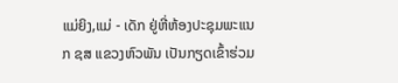ແມ່ຍິງ,ແມ່ - ເດັກ ຢູ່ຫີ່ຫ້ອງປະຊຸມພະແນກ ຊສ ແຂວງຫົວພັນ ເປັນກຽດເຂົ້າຮ່ວມ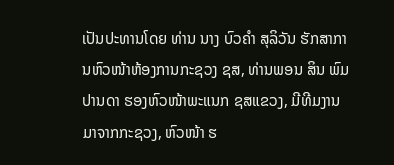ເປັນປະທານໂດຍ ທ່ານ ນາງ ບົວຄໍາ ສຸລິວັນ ຮັກສາການຫົວໜ້າຫ້ອງການກະຊວງ ຊສ, ທ່ານພອນ ສິນ ພົມປານດາ ຮອງຫົວໜ້າພະແນກ ຊສແຂວງ, ມີທີມງານມາຈາກກະຊວງ, ຫົວໜ້າ ຮ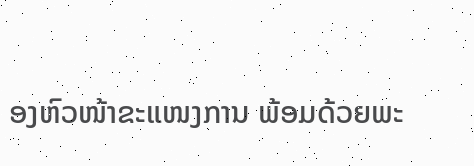ອງຫົວໜ້າຂະແໜງການ ພ້ອມດ້ວຍພະ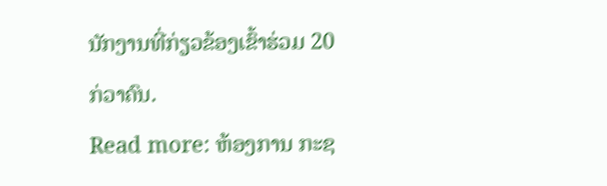ນັກງານທີ່ກ່ຽວຂ້ອງເຂົ້າຮ່ວມ 20 ກ່ວາຄົນ.
Read more: ຫ້ອງການ ກະຊ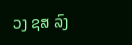ວງ ຊສ ລົງ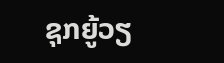ຊຸກຍູ້ວຽ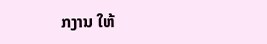ກງານ ໃຫ້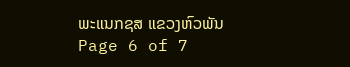ພະແນກຊສ ແຂວງຫົວພັນ
Page 6 of 7